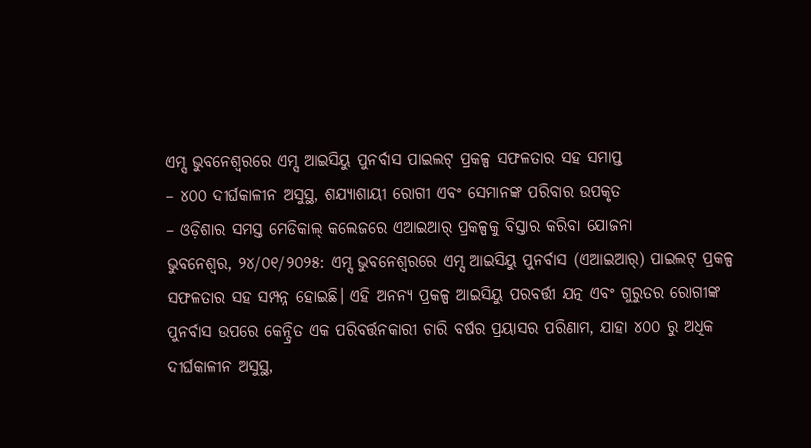ଏମ୍ସ ଭୁବନେଶ୍ୱରରେ ଏମ୍ସ ଆଇସିୟୁ ପୁନର୍ବାସ ପାଇଲଟ୍ ପ୍ରକଳ୍ପ ସଫଳତାର ସହ ସମାପ୍ତ
– ୪୦୦ ଦୀର୍ଘକାଳୀନ ଅସୁସ୍ଥ, ଶଯ୍ୟାଶାୟୀ ରୋଗୀ ଏବଂ ସେମାନଙ୍କ ପରିବାର ଉପକୃତ
– ଓଡ଼ିଶାର ସମସ୍ତ ମେଡିକାଲ୍ କଲେଜରେ ଏଆଇଆର୍ ପ୍ରକଳ୍ପକୁ ବିସ୍ତାର କରିବା ଯୋଜନା
ଭୁବନେଶ୍ୱର, ୨୪/୦୧/୨୦୨୫: ଏମ୍ସ ଭୁବନେଶ୍ୱରରେ ଏମ୍ସ ଆଇସିୟୁ ପୁନର୍ବାସ (ଏଆଇଆର୍) ପାଇଲଟ୍ ପ୍ରକଳ୍ପ ସଫଳତାର ସହ ସମ୍ପନ୍ନ ହୋଇଛି। ଏହି ଅନନ୍ୟ ପ୍ରକଳ୍ପ ଆଇସିୟୁ ପରବର୍ତ୍ତୀ ଯତ୍ନ ଏବଂ ଗୁରୁତର ରୋଗୀଙ୍କ ପୁନର୍ବାସ ଉପରେ କେନ୍ଦ୍ରିତ ଏକ ପରିବର୍ତ୍ତନକାରୀ ଚାରି ବର୍ଷର ପ୍ରୟାସର ପରିଣାମ, ଯାହା ୪୦୦ ରୁ ଅଧିକ ଦୀର୍ଘକାଳୀନ ଅସୁସ୍ଥ,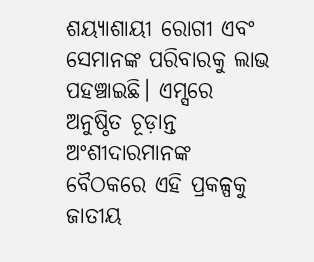ଶୟ୍ୟାଶାୟୀ ରୋଗୀ ଏବଂ ସେମାନଙ୍କ ପରିବାରକୁ ଲାଭ ପହଞ୍ଚାଇଛି। ଏମ୍ସରେ ଅନୁଷ୍ଠିତ ଚୂଡ଼ାନ୍ତ ଅଂଶୀଦାରମାନଙ୍କ ବୈଠକରେ ଏହି ପ୍ରକଳ୍ପକୁ ଜାତୀୟ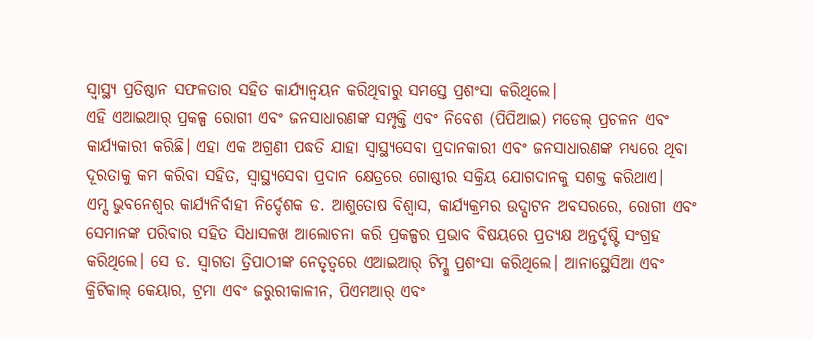ସ୍ବାସ୍ଥ୍ୟ ପ୍ରତିଷ୍ଠାନ ସଫଳତାର ସହିତ କାର୍ଯ୍ୟାନ୍ବୟନ କରିଥିବାରୁ ସମସ୍ତେ ପ୍ରଶଂସା କରିଥିଲେ।
ଏହି ଏଆଇଆର୍ ପ୍ରକଳ୍ପ ରୋଗୀ ଏବଂ ଜନସାଧାରଣଙ୍କ ସମ୍ପୃକ୍ତି ଏବଂ ନିବେଶ (ପିପିଆଇ) ମଡେଲ୍ ପ୍ରଚଳନ ଏବଂ କାର୍ଯ୍ୟକାରୀ କରିଛି। ଏହା ଏକ ଅଗ୍ରଣୀ ପଦ୍ଧତି ଯାହା ସ୍ୱାସ୍ଥ୍ୟସେବା ପ୍ରଦାନକାରୀ ଏବଂ ଜନସାଧାରଣଙ୍କ ମଧ୍ୟରେ ଥିବା ଦୂରତାକୁ କମ କରିବା ସହିତ, ସ୍ୱାସ୍ଥ୍ୟସେବା ପ୍ରଦାନ କ୍ଷେତ୍ରରେ ଗୋଷ୍ଠୀର ସକ୍ରିୟ ଯୋଗଦାନକୁ ସଶକ୍ତ କରିଥାଏ।
ଏମ୍ସ ଭୁବନେଶ୍ୱର କାର୍ଯ୍ୟନିର୍ବାହୀ ନିର୍ଦ୍ଦେଶକ ଡ. ଆଶୁତୋଷ ବିଶ୍ୱାସ, କାର୍ଯ୍ୟକ୍ରମର ଉଦ୍ଘାଟନ ଅବସରରେ, ରୋଗୀ ଏବଂ ସେମାନଙ୍କ ପରିବାର ସହିତ ସିଧାସଳଖ ଆଲୋଚନା କରି ପ୍ରକଳ୍ପର ପ୍ରଭାବ ବିଷୟରେ ପ୍ରତ୍ୟକ୍ଷ ଅନ୍ତର୍ଦୃଷ୍ଟି ସଂଗ୍ରହ କରିଥିଲେ। ସେ ଡ. ସ୍ୱାଗତା ତ୍ରିପାଠୀଙ୍କ ନେତୃତ୍ୱରେ ଏଆଇଆର୍ ଟିମ୍କୁ ପ୍ରଶଂସା କରିଥିଲେ। ଆନାସ୍ଥେସିଆ ଏବଂ କ୍ରିଟିକାଲ୍ କେୟାର, ଟ୍ରମା ଏବଂ ଜରୁରୀକାଳୀନ, ପିଏମଆର୍ ଏବଂ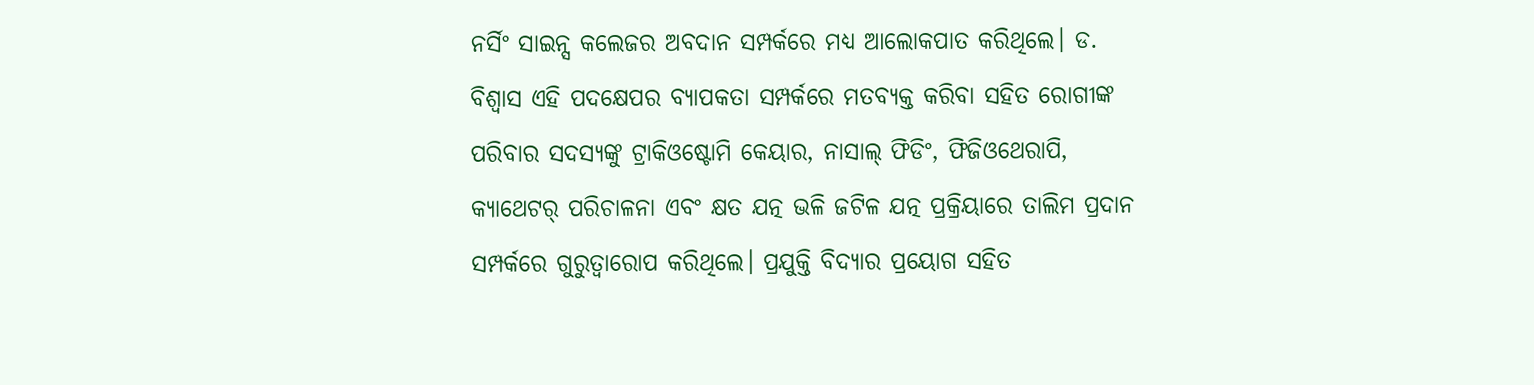ନର୍ସିଂ ସାଇନ୍ସ କଲେଜର ଅବଦାନ ସମ୍ପର୍କରେ ମଧ୍ୟ ଆଲୋକପାତ କରିଥିଲେ। ଡ. ବିଶ୍ୱାସ ଏହି ପଦକ୍ଷେପର ବ୍ୟାପକତା ସମ୍ପର୍କରେ ମତବ୍ୟକ୍ତ କରିବା ସହିତ ରୋଗୀଙ୍କ ପରିବାର ସଦସ୍ୟଙ୍କୁ ଟ୍ରାକିଓଷ୍ଟୋମି କେୟାର, ନାସାଲ୍ ଫିଡିଂ, ଫିଜିଓଥେରାପି, କ୍ୟାଥେଟର୍ ପରିଚାଳନା ଏବଂ କ୍ଷତ ଯତ୍ନ ଭଳି ଜଟିଳ ଯତ୍ନ ପ୍ରକ୍ରିୟାରେ ତାଲିମ ପ୍ରଦାନ ସମ୍ପର୍କରେ ଗୁରୁତ୍ବାରୋପ କରିଥିଲେ। ପ୍ରଯୁକ୍ତି ବିଦ୍ୟାର ପ୍ରୟୋଗ ସହିତ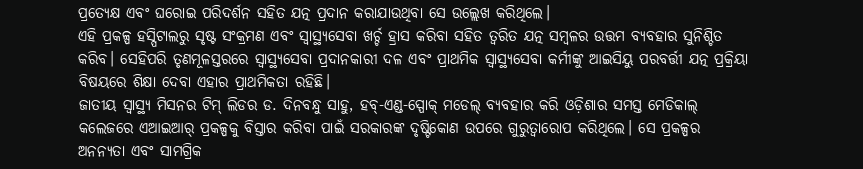ପ୍ରତ୍ୟେକ୍ଷ ଏବଂ ଘରୋଇ ପରିଦର୍ଶନ ସହିତ ଯତ୍ନ ପ୍ରଦାନ କରାଯାଉଥିବା ସେ ଉଲ୍ଲେଖ କରିଥିଲେ।
ଏହି ପ୍ରକଳ୍ପ ହସ୍ପିଟାଲରୁ ସୃଷ୍ଟ ସଂକ୍ରମଣ ଏବଂ ସ୍ୱାସ୍ଥ୍ୟସେବା ଖର୍ଚ୍ଚ ହ୍ରାସ କରିବା ସହିତ ତ୍ବରିତ ଯତ୍ନ ସମ୍ବଳର ଉତ୍ତମ ବ୍ୟବହାର ସୁନିଶ୍ଚିତ କରିବ। ସେହିପରି ତୃଣମୂଳସ୍ତରରେ ସ୍ୱାସ୍ଥ୍ୟସେବା ପ୍ରଦାନକାରୀ ଦଳ ଏବଂ ପ୍ରାଥମିକ ସ୍ୱାସ୍ଥ୍ୟସେବା କର୍ମୀଙ୍କୁ ଆଇସିୟୁ ପରବର୍ତ୍ତୀ ଯତ୍ନ ପ୍ରକ୍ରିୟା ବିଷୟରେ ଶିକ୍ଷା ଦେବା ଏହାର ପ୍ରାଥମିକତା ରହିଛି।
ଜାତୀୟ ସ୍ୱାସ୍ଥ୍ୟ ମିସନର ଟିମ୍ ଲିଡର ଡ. ଦିନବନ୍ଧୁ ସାହୁ, ହବ୍-ଏଣ୍ଡ-ସ୍ପୋକ୍ ମଡେଲ୍ ବ୍ୟବହାର କରି ଓଡ଼ିଶାର ସମସ୍ତ ମେଡିକାଲ୍ କଲେଜରେ ଏଆଇଆର୍ ପ୍ରକଳ୍ପକୁ ବିସ୍ତାର କରିବା ପାଇଁ ସରକାରଙ୍କ ଦୃଷ୍ଟିକୋଣ ଉପରେ ଗୁରୁତ୍ୱାରୋପ କରିଥିଲେ। ସେ ପ୍ରକଳ୍ପର ଅନନ୍ୟତା ଏବଂ ସାମଗ୍ରିକ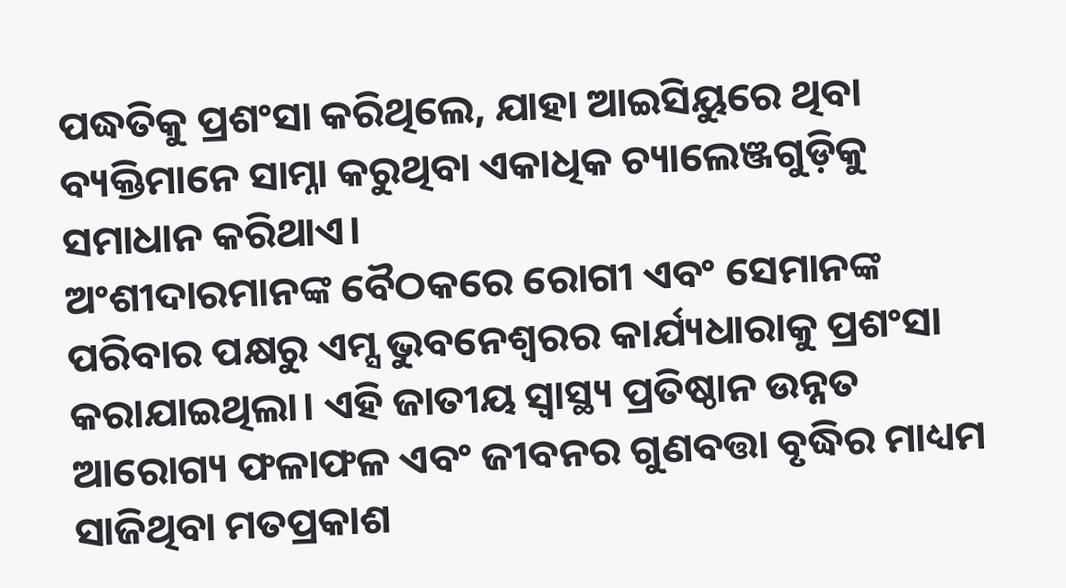ପଦ୍ଧତିକୁ ପ୍ରଶଂସା କରିଥିଲେ, ଯାହା ଆଇସିୟୁରେ ଥିବା ବ୍ୟକ୍ତିମାନେ ସାମ୍ନା କରୁଥିବା ଏକାଧିକ ଚ୍ୟାଲେଞ୍ଜଗୁଡ଼ିକୁ ସମାଧାନ କରିଥାଏ।
ଅଂଶୀଦାରମାନଙ୍କ ବୈଠକରେ ରୋଗୀ ଏବଂ ସେମାନଙ୍କ ପରିବାର ପକ୍ଷରୁ ଏମ୍ସ ଭୁବନେଶ୍ୱରର କାର୍ଯ୍ୟଧାରାକୁ ପ୍ରଶଂସା କରାଯାଇଥିଲା। ଏହି ଜାତୀୟ ସ୍ବାସ୍ଥ୍ୟ ପ୍ରତିଷ୍ଠାନ ଉନ୍ନତ ଆରୋଗ୍ୟ ଫଳାଫଳ ଏବଂ ଜୀବନର ଗୁଣବତ୍ତା ବୃଦ୍ଧିର ମାଧ୍ୟମ ସାଜିଥିବା ମତପ୍ରକାଶ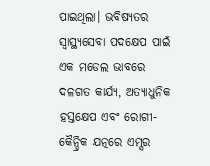ପାଇଥିଲା। ଭବିଷ୍ୟତର ସ୍ୱାସ୍ଥ୍ୟସେବା ପଦକ୍ଷେପ ପାଇଁ ଏକ ମଡେଲ ଭାବରେ ଦଳଗତ କାର୍ଯ୍ୟ, ଅତ୍ୟାଧୁନିକ ହସ୍ତକ୍ଷେପ ଏବଂ ରୋଗୀ-କୈନ୍ଦ୍ରିକ ଯତ୍ନରେ ଏମ୍ସର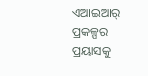ଏଆଇଆର୍ ପ୍ରକଳ୍ପର ପ୍ରୟାସକୁ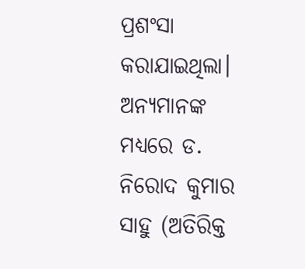ପ୍ରଶଂସା କରାଯାଇଥିଲା।
ଅନ୍ୟମାନଙ୍କ ମଧ୍ୟରେ ଡ. ନିରୋଦ କୁମାର ସାହୁ (ଅତିରିକ୍ତ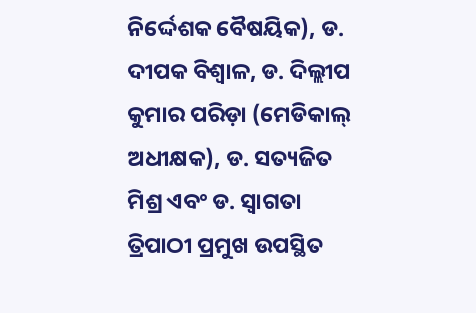ନିର୍ଦ୍ଦେଶକ ବୈଷୟିକ), ଡ. ଦୀପକ ବିଶ୍ୱାଳ, ଡ. ଦିଲ୍ଲୀପ କୁମାର ପରିଡ଼ା (ମେଡିକାଲ୍ ଅଧୀକ୍ଷକ), ଡ. ସତ୍ୟଜିତ ମିଶ୍ର ଏବଂ ଡ. ସ୍ୱାଗତା ତ୍ରିପାଠୀ ପ୍ରମୁଖ ଉପସ୍ଥିତ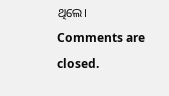ଥିଲେ।
Comments are closed.